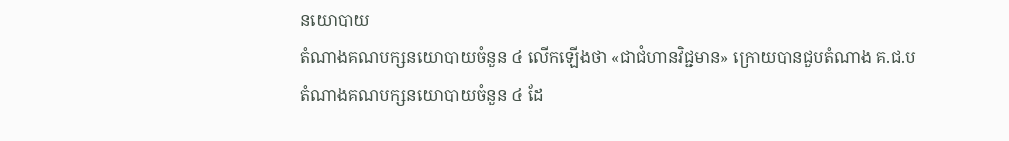នយោបាយ
តំណាងគណបក្សនយោបាយចំនួន ៤ លើកឡើងថា «ជាជំហានវិជ្ជមាន» ក្រោយបានជួបតំណាង គ.ជ.ប
តំណាងគណបក្សនយោបាយចំនួន ៤ ដែ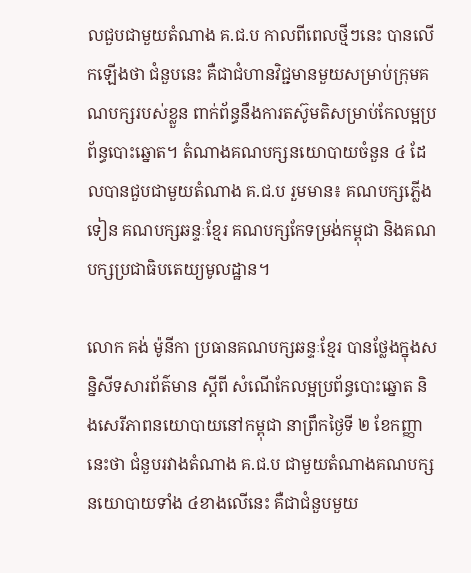លជួបជាមួយតំណាង គ.ជ.ប កាលពីពេលថ្មីៗនេះ បានលើកឡើងថា ជំនួបនេះ គឺជាជំហានវិជ្ជមានមួយសម្រាប់ក្រុមគណបក្សរបស់ខ្លួន ពាក់ព័ន្ធនឹងការតស៊ូមតិសម្រាប់កែលម្អប្រព័ន្ធបោះឆ្នោត។ តំណាងគណបក្សនយោបាយចំនួន ៤ ដែលបានជួបជាមួយតំណាង គ.ជ.ប រួមមាន៖ គណបក្សភ្លើងទៀន គណបក្សឆន្ទៈខ្មែរ គណបក្សកែទម្រង់កម្ពុជា និងគណបក្សប្រជាធិបតេយ្យមូលដ្ឋាន។

លោក គង់ ម៉ូនីកា ប្រធានគណបក្សឆន្ទៈខ្មែរ បានថ្លែងក្នុងសន្និសីទសារព័ត៌មាន ស្ដីពី សំណើកែលម្អប្រព័ន្ធបោះឆ្នោត និងសេរីភាពនយោបាយនៅកម្ពុជា នាព្រឹកថ្ងៃទី ២ ខែកញ្ញានេះថា ជំនួបរវាងតំណាង គ.ជ.ប ជាមួយតំណាងគណបក្សនយោបាយទាំង ៤ខាងលើនេះ គឺជាជំនួបមួយ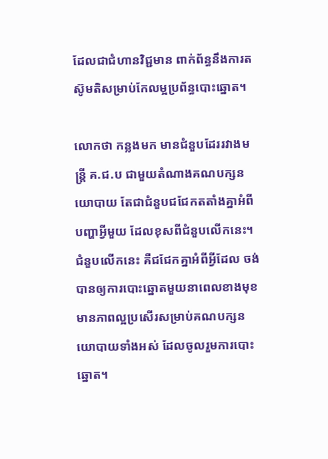ដែលជាជំហានវិជ្ជមាន ពាក់ព័ន្ធនឹងការតស៊ូមតិសម្រាប់កែលម្អប្រព័ន្ធបោះឆ្នោត។

លោកថា កន្លងមក មានជំនួបដែររវាងមន្ត្រី គ.ជ.ប ជាមួយតំណាងគណបក្សនយោបាយ តែជាជំនួបជជែកតតាំងគ្នាអំពីបញ្ហាអ្វីមួយ ដែលខុសពីជំនួបលើកនេះ។ ជំនួបលើកនេះ គឺជជែកគ្នាអំពីអ្វីដែល ចង់បានឲ្យការបោះឆ្នោតមួយនាពេលខាងមុខ មានភាពល្អប្រសើរសម្រាប់គណបក្សនយោបាយទាំងអស់ ដែលចូលរួមការបោះឆ្នោត។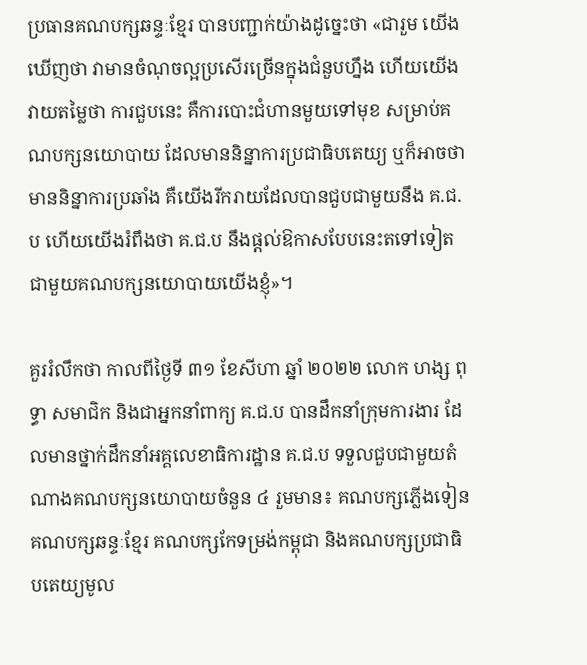ប្រធានគណបក្សឆន្ទៈខ្មែរ បានបញ្ជាក់យ៉ាងដូច្នេះថា «ជារួម យើងឃើញថា វាមានចំណុចល្អប្រសើរច្រើនក្នុងជំនួបហ្នឹង ហើយយើងវាយតម្លៃថា ការជួបនេះ គឺការបោះជំហានមួយទៅមុខ សម្រាប់គណបក្សនយោបាយ ដែលមាននិន្នាការប្រជាធិបតេយ្យ ឬក៏អាចថា មាននិន្នាការប្រឆាំង គឺយើងរីករាយដែលបានជួបជាមួយនឹង គ.ជ.ប ហើយយើងរំពឹងថា គ.ជ.ប នឹងផ្ដល់ឱកាសបែបនេះតទៅទៀត ជាមួយគណបក្សនយោបាយយើងខ្ញុំ»។

គួររំលឹកថា កាលពីថ្ងៃទី ៣១ ខែសីហា ឆ្នាំ ២០២២ លោក ហង្ស ពុទ្ធា សមាជិក និងជាអ្នកនាំពាក្យ គ.ជ.ប បានដឹកនាំក្រុមការងារ ដែលមានថ្នាក់ដឹកនាំអគ្គលេខាធិការដ្ឋាន គ.ជ.ប ទទួលជួបជាមួយតំណាងគណបក្សនយោបាយចំនួន ៤ រួមមាន៖ គណបក្សភ្លើងទៀន គណបក្សឆន្ទៈខ្មែរ គណបក្សកែទម្រង់កម្ពុជា និងគណបក្សប្រជាធិបតេយ្យមូល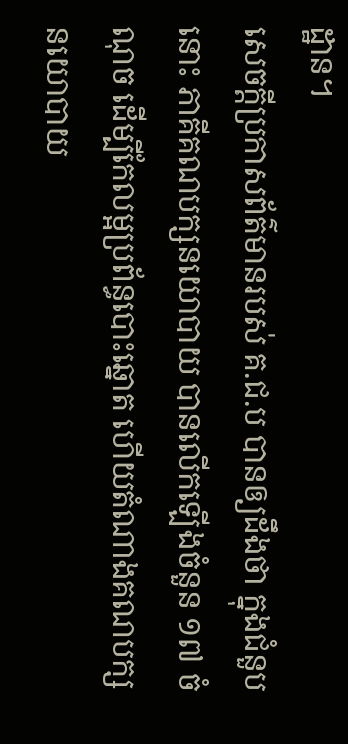ដ្ឋាន។
សេចក្ដីប្រកាសព័ត៌មានរបស់ គ.ជ.ប បានឲ្យដឹងថា ក្នុងជំនួបនោះ ភាគីគណបក្សនយោបាយ បានលើកឡើងចំនួន ១៧ ចំណុច ដើម្បីកែលម្អប្រព័ន្ធបោះឆ្នោត ហើយតំណាងគណបក្សនយោបាយ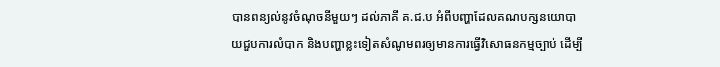បានពន្យល់នូវចំណុចនីមួយៗ ដល់ភាគី គ.ជ.ប អំពីបញ្ហាដែលគណបក្សនយោបាយជួបការលំបាក និងបញ្ហាខ្លះទៀតសំណូមពរឲ្យមានការធ្វើវិសោធនកម្មច្បាប់ ដើម្បី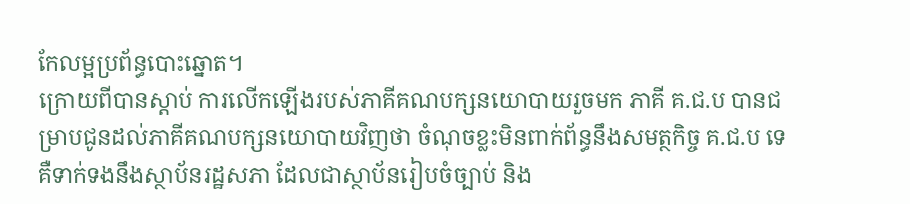កែលម្អប្រព័ន្ធបោះឆ្នោត។
ក្រោយពីបានស្តាប់ ការលើកឡើងរបស់ភាគីគណបក្សនយោបាយរួចមក ភាគី គ.ជ.ប បានជម្រាបជូនដល់ភាគីគណបក្សនយោបាយវិញថា ចំណុចខ្លះមិនពាក់ព័ន្ធនឹងសមត្ថកិច្ច គ.ជ.ប ទេ គឺទាក់ទងនឹងស្ថាប័នរដ្ឋសភា ដែលជាស្ថាប័នរៀបចំច្បាប់ និង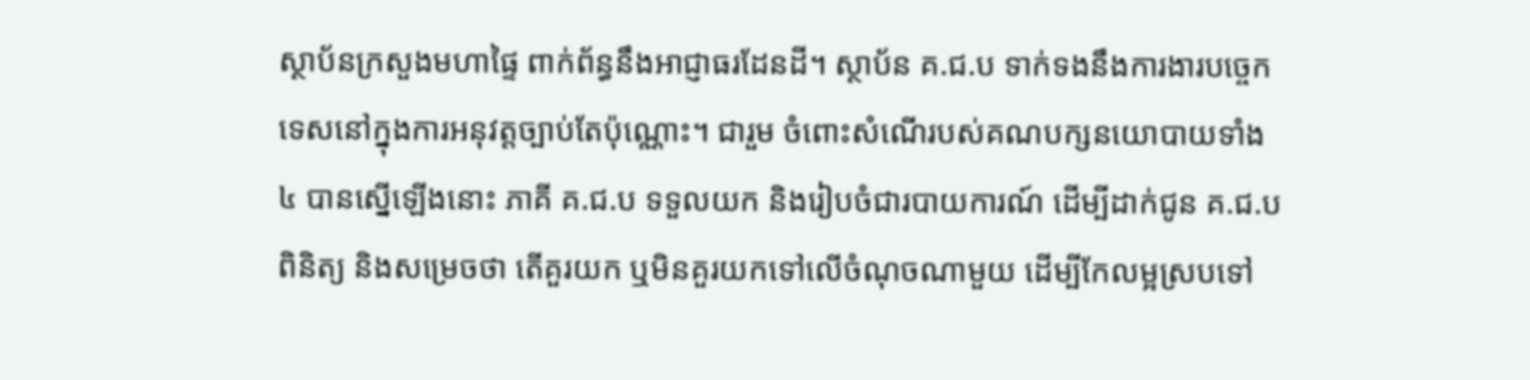ស្ថាប័នក្រសួងមហាផ្ទៃ ពាក់ព័ន្ធនឹងអាជ្ញាធរដែនដី។ ស្ថាប័ន គ.ជ.ប ទាក់ទងនឹងការងារបច្ចេកទេសនៅក្នុងការអនុវត្តច្បាប់តែប៉ុណ្ណោះ។ ជារួម ចំពោះសំណើរបស់គណបក្សនយោបាយទាំង ៤ បានស្នើឡើងនោះ ភាគី គ.ជ.ប ទទួលយក និងរៀបចំជារបាយការណ៍ ដើម្បីដាក់ជូន គ.ជ.ប ពិនិត្យ និងសម្រេចថា តើគួរយក ឬមិនគួរយកទៅលើចំណុចណាមួយ ដើម្បីកែលម្អស្របទៅ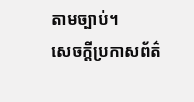តាមច្បាប់។
សេចក្ដីប្រកាសព័ត៌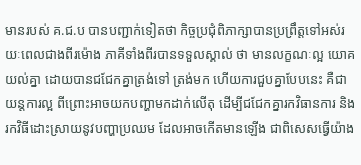មានរបស់ គ.ជ.ប បានបញ្ជាក់ទៀតថា កិច្ចប្រជុំពិភាក្សាបានប្រព្រឹត្តទៅអស់រយៈពេលជាងពីរម៉ោង ភាគីទាំងពីរបានទទួលស្គាល់ ថា មានលក្ខណៈល្អ យោគយល់គ្នា ដោយបានជជែកគ្នាត្រង់ទៅ ត្រង់មក ហើយការជួបគ្នាបែបនេះ គឺជាយន្តការល្អ ពីព្រោះអាចយកបញ្ហាមកដាក់លើតុ ដើម្បីជជែកគ្នារកវិធានការ និងរកវិធីដោះស្រាយនូវបញ្ហាប្រឈម ដែលអាចកើតមានឡើង ជាពិសេសធ្វើយ៉ាង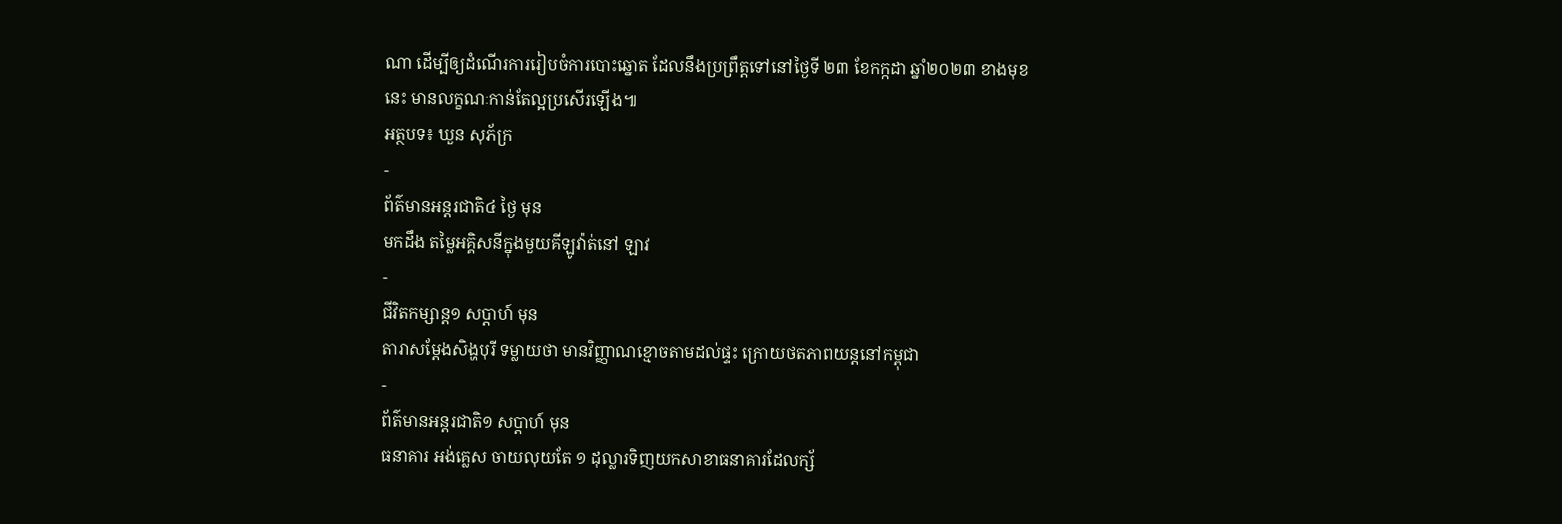ណា ដើម្បីឲ្យដំណើរការរៀបចំការបោះឆ្នោត ដែលនឹងប្រព្រឹត្តទៅនៅថ្ងៃទី ២៣ ខែកក្កដា ឆ្នាំ២០២៣ ខាងមុខនេះ មានលក្ខណៈកាន់តែល្អប្រសើរឡើង៕
អត្ថបទ៖ ឃួន សុភ័ក្រ
-
ព័ត៌មានអន្ដរជាតិ៤ ថ្ងៃ មុន
មកដឹង តម្លៃអគ្គិសនីក្នុងមួយគីឡូវ៉ាត់នៅ ឡាវ
-
ជីវិតកម្សាន្ដ១ សប្តាហ៍ មុន
តារាសម្ដែងសិង្ហបុរី ទម្លាយថា មានវិញ្ញាណខ្មោចតាមដល់ផ្ទះ ក្រោយថតភាពយន្តនៅកម្ពុជា
-
ព័ត៌មានអន្ដរជាតិ១ សប្តាហ៍ មុន
ធនាគារ អង់គ្លេស ចាយលុយតែ ១ ដុល្លារទិញយកសាខាធនាគារដែលក្ស័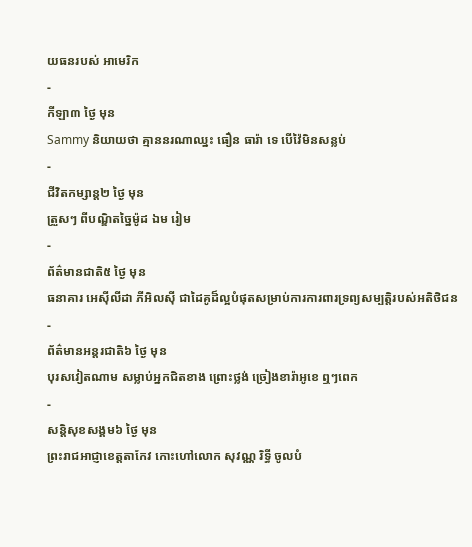យធនរបស់ អាមេរិក
-
កីឡា៣ ថ្ងៃ មុន
Sammy និយាយថា គ្មាននរណាឈ្នះ ធឿន ធារ៉ា ទេ បើវ៉ៃមិនសន្លប់
-
ជីវិតកម្សាន្ដ២ ថ្ងៃ មុន
ត្រួសៗ ពីបណ្ឌិតច្នៃម៉ូដ ឯម រៀម
-
ព័ត៌មានជាតិ៥ ថ្ងៃ មុន
ធនាគារ អេស៊ីលីដា ភីអិលស៊ី ជាដៃគូដ៏ល្អបំផុតសម្រាប់ការការពារទ្រព្យសម្បត្តិរបស់អតិថិជន
-
ព័ត៌មានអន្ដរជាតិ៦ ថ្ងៃ មុន
បុរសវៀតណាម សម្លាប់អ្នកជិតខាង ព្រោះថ្លង់ ច្រៀងខារ៉ាអូខេ ឮៗពេក
-
សន្តិសុខសង្គម៦ ថ្ងៃ មុន
ព្រះរាជអាជ្ញាខេត្តតាកែវ កោះហៅលោក សុវណ្ណ រិទ្ធី ចូលបំ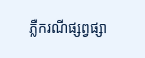ភ្លឺករណីផ្សព្វផ្សា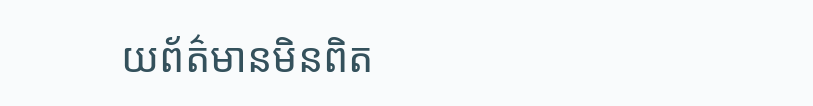យព័ត៌មានមិនពិត